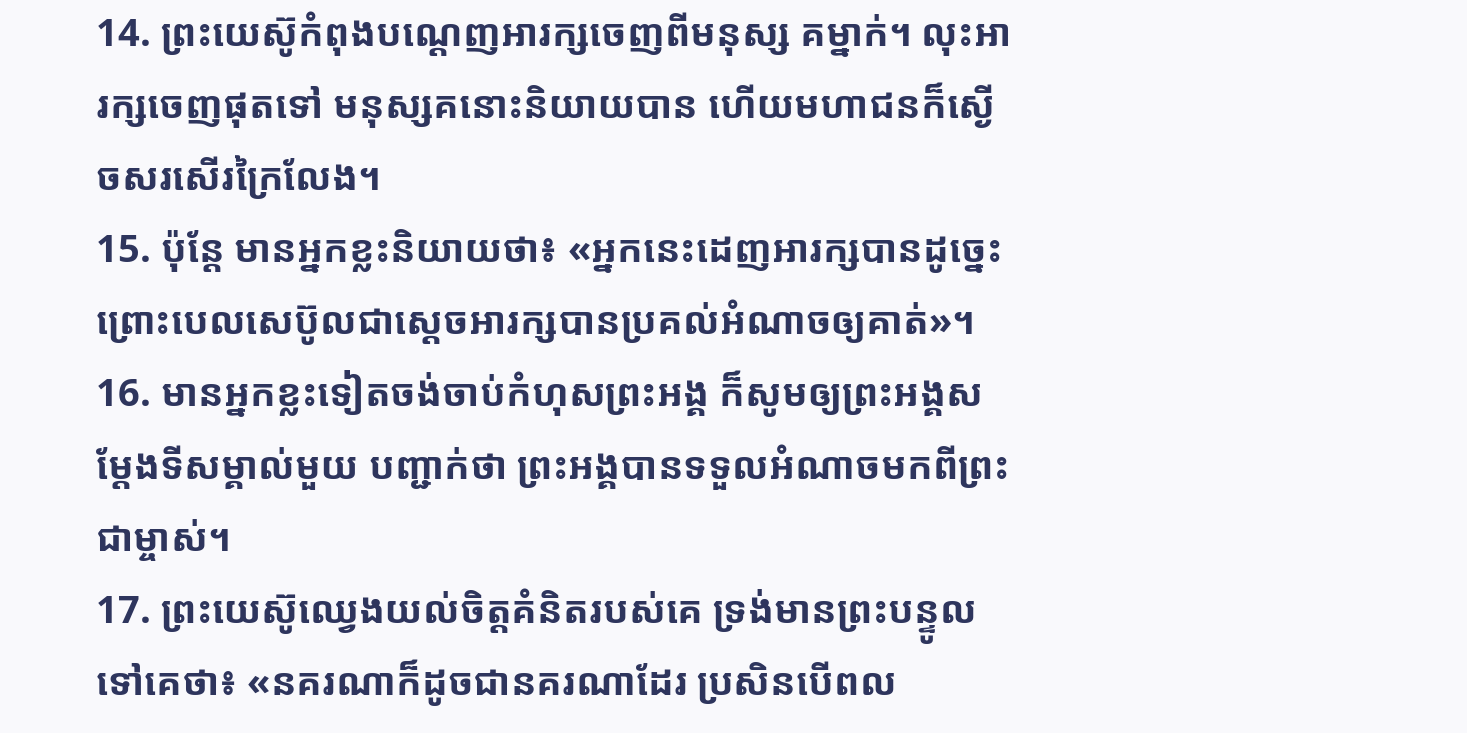14. ព្រះយេស៊ូកំពុងបណ្ដេញអារក្សចេញពីមនុស្ស គម្នាក់។ លុះអារក្សចេញផុតទៅ មនុស្សគនោះនិយាយបាន ហើយមហាជនក៏ស្ងើចសរសើរក្រៃលែង។
15. ប៉ុន្តែ មានអ្នកខ្លះនិយាយថា៖ «អ្នកនេះដេញអារក្សបានដូច្នេះ ព្រោះបេលសេប៊ូលជាស្ដេចអារក្សបានប្រគល់អំណាចឲ្យគាត់»។
16. មានអ្នកខ្លះទៀតចង់ចាប់កំហុសព្រះអង្គ ក៏សូមឲ្យព្រះអង្គសម្តែងទីសម្គាល់មួយ បញ្ជាក់ថា ព្រះអង្គបានទទួលអំណាចមកពីព្រះជាម្ចាស់។
17. ព្រះយេស៊ូឈ្វេងយល់ចិត្តគំនិតរបស់គេ ទ្រង់មានព្រះបន្ទូលទៅគេថា៖ «នគរណាក៏ដូចជានគរណាដែរ ប្រសិនបើពល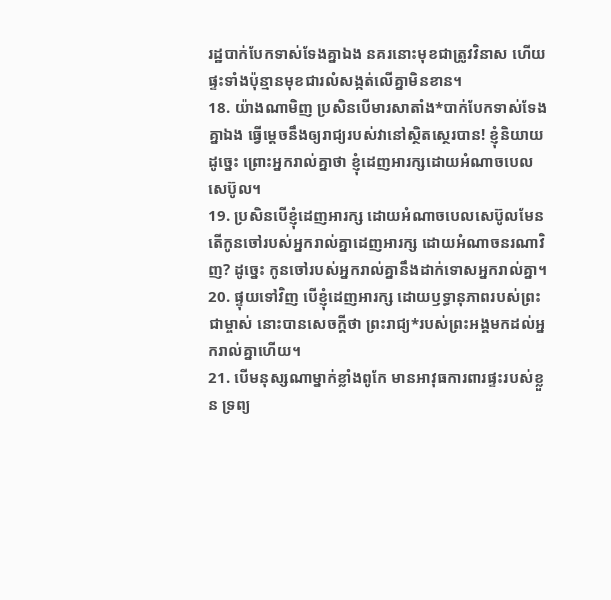រដ្ឋបាក់បែកទាស់ទែងគ្នាឯង នគរនោះមុខជាត្រូវវិនាស ហើយផ្ទះទាំងប៉ុន្មានមុខជារលំសង្កត់លើគ្នាមិនខាន។
18. យ៉ាងណាមិញ ប្រសិនបើមារសាតាំង*បាក់បែកទាស់ទែងគ្នាឯង ធ្វើម្ដេចនឹងឲ្យរាជ្យរបស់វានៅស្ថិតស្ថេរបាន! ខ្ញុំនិយាយដូច្នេះ ព្រោះអ្នករាល់គ្នាថា ខ្ញុំដេញអារក្សដោយអំណាចបេលសេប៊ូល។
19. ប្រសិនបើខ្ញុំដេញអារក្ស ដោយអំណាចបេលសេប៊ូលមែន តើកូនចៅរបស់អ្នករាល់គ្នាដេញអារក្ស ដោយអំណាចនរណាវិញ? ដូច្នេះ កូនចៅរបស់អ្នករាល់គ្នានឹងដាក់ទោសអ្នករាល់គ្នា។
20. ផ្ទុយទៅវិញ បើខ្ញុំដេញអារក្ស ដោយឫទ្ធានុភាពរបស់ព្រះជាម្ចាស់ នោះបានសេចក្ដីថា ព្រះរាជ្យ*របស់ព្រះអង្គមកដល់អ្នករាល់គ្នាហើយ។
21. បើមនុស្សណាម្នាក់ខ្លាំងពូកែ មានអាវុធការពារផ្ទះរបស់ខ្លួន ទ្រព្យ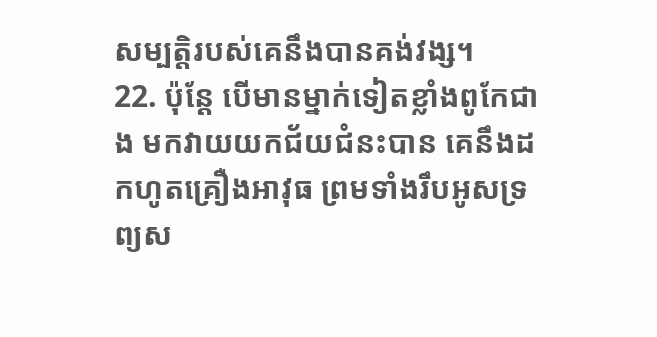សម្បត្តិរបស់គេនឹងបានគង់វង្ស។
22. ប៉ុន្តែ បើមានម្នាក់ទៀតខ្លាំងពូកែជាង មកវាយយកជ័យជំនះបាន គេនឹងដកហូតគ្រឿងអាវុធ ព្រមទាំងរឹបអូសទ្រព្យស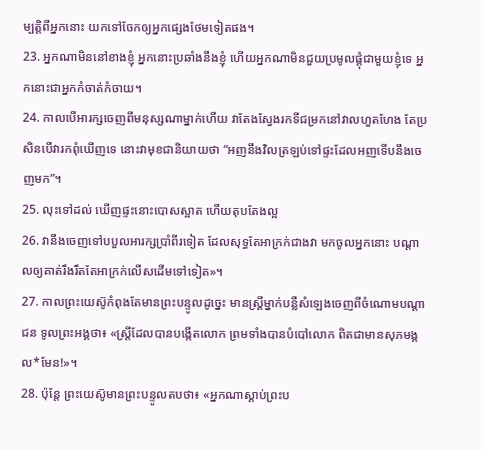ម្បត្តិពីអ្នកនោះ យកទៅចែកឲ្យអ្នកផ្សេងថែមទៀតផង។
23. អ្នកណាមិននៅខាងខ្ញុំ អ្នកនោះប្រឆាំងនឹងខ្ញុំ ហើយអ្នកណាមិនជួយប្រមូលផ្ដុំជាមួយខ្ញុំទេ អ្នកនោះជាអ្នកកំចាត់កំចាយ។
24. កាលបើអារក្សចេញពីមនុស្សណាម្នាក់ហើយ វាតែងស្វែងរកទីជម្រកនៅវាលហួតហែង តែប្រសិនបើវារកពុំឃើញទេ នោះវាមុខជានិយាយថា “អញនឹងវិលត្រឡប់ទៅផ្ទះដែលអញទើបនឹងចេញមក”។
25. លុះទៅដល់ ឃើញផ្ទះនោះបោសស្អាត ហើយតុបតែងល្អ
26. វានឹងចេញទៅបបួលអារក្សប្រាំពីរទៀត ដែលសុទ្ធតែអាក្រក់ជាងវា មកចូលអ្នកនោះ បណ្ដាលឲ្យគាត់រឹងរឹតតែអាក្រក់លើសដើមទៅទៀត»។
27. កាលព្រះយេស៊ូកំពុងតែមានព្រះបន្ទូលដូច្នេះ មានស្ត្រីម្នាក់បន្លឺសំឡេងចេញពីចំណោមបណ្ដាជន ទូលព្រះអង្គថា៖ «ស្ត្រីដែលបានបង្កើតលោក ព្រមទាំងបានបំបៅលោក ពិតជាមានសុភមង្គល*មែន!»។
28. ប៉ុន្តែ ព្រះយេស៊ូមានព្រះបន្ទូលតបថា៖ «អ្នកណាស្ដាប់ព្រះប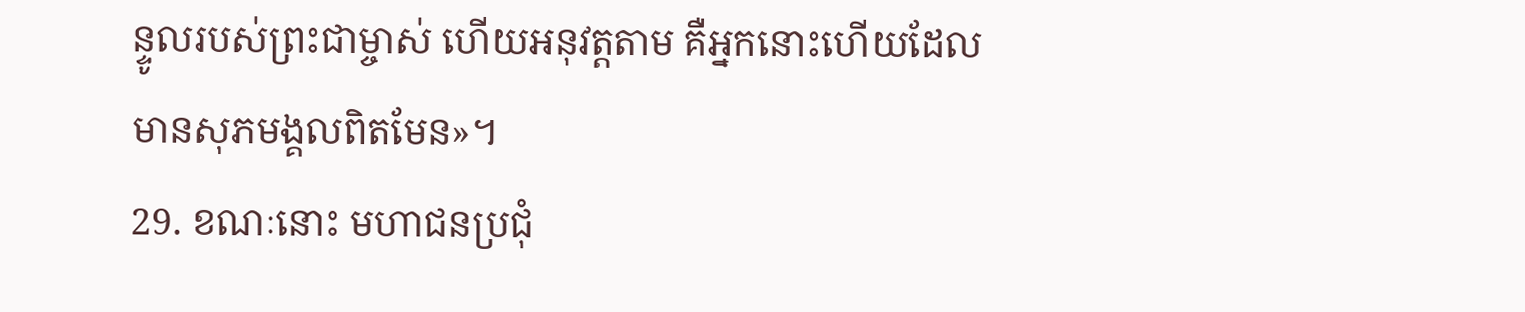ន្ទូលរបស់ព្រះជាម្ចាស់ ហើយអនុវត្តតាម គឺអ្នកនោះហើយដែលមានសុភមង្គលពិតមែន»។
29. ខណៈនោះ មហាជនប្រជុំ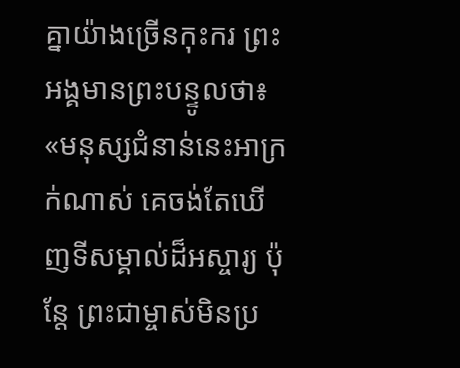គ្នាយ៉ាងច្រើនកុះករ ព្រះអង្គមានព្រះបន្ទូលថា៖ «មនុស្សជំនាន់នេះអាក្រក់ណាស់ គេចង់តែឃើញទីសម្គាល់ដ៏អស្ចារ្យ ប៉ុន្តែ ព្រះជាម្ចាស់មិនប្រ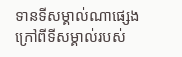ទានទីសម្គាល់ណាផ្សេង ក្រៅពីទីសម្គាល់របស់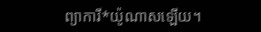ព្យាការី*យ៉ូណាសឡើយ។